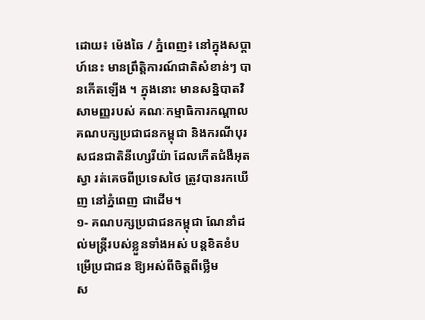ដោយ៖ ម៉េងឆៃ / ភ្នំពេញ៖ នៅក្នុងសប្តាហ៍នេះ មានព្រឹត្តិការណ៍ជាតិសំខាន់ៗ បានកើតឡើង ។ ក្នុងនោះ មានសន្និបាតវិសាមញ្ញរបស់ គណៈកម្មាធិការកណ្ដាល គណបក្សប្រជាជនកម្ពុជា និងករណីបុរសជនជាតិនីហ្សេរីយ៉ា ដែលកើតជំងឺអុតស្វា រត់គេចពីប្រទេសថៃ ត្រូវបានរកឃើញ នៅភ្នំពេញ ជាដើម។
១- គណបក្សប្រជាជនកម្ពុជា ណែនាំដល់មន្ត្រីរបស់ខ្លួនទាំងអស់ បន្តខិតខំបម្រើប្រជាជន ឱ្យអស់ពីចិត្តពីថ្លើម
ស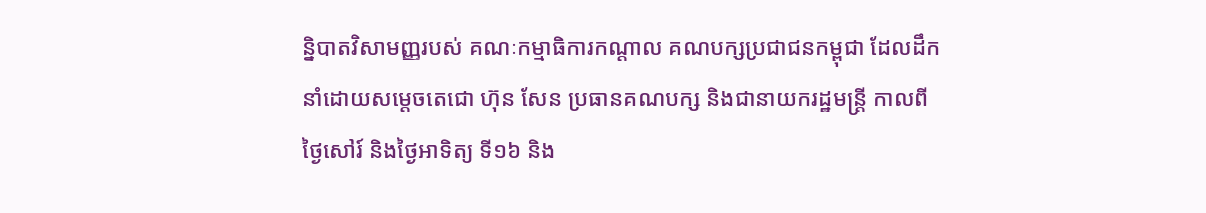ន្និបាតវិសាមញ្ញរបស់ គណៈកម្មាធិការកណ្ដាល គណបក្សប្រជាជនកម្ពុជា ដែលដឹកនាំដោយសម្តេចតេជោ ហ៊ុន សែន ប្រធានគណបក្ស និងជានាយករដ្ឋមន្ត្រី កាលពីថ្ងៃសៅរ៍ និងថ្ងៃអាទិត្យ ទី១៦ និង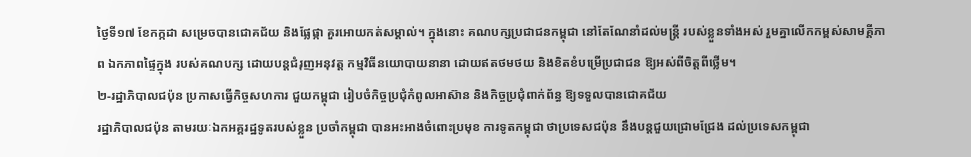ថ្ងៃទី១៧ ខែកក្កដា សម្រេចបានជោគជ័យ និងផ្លែផ្កា គួរអោយកត់សម្គាល់។ ក្នុងនោះ គណបក្សប្រជាជនកម្ពុជា នៅតែណែនាំដល់មន្ត្រី របស់ខ្លួនទាំងអស់ រួមគ្នាលើកកម្ពស់សាមគ្គីភាព ឯកភាពផ្ទៃក្នុង របស់គណបក្ស ដោយបន្តជំរុញអនុវត្ត កម្មវិធីនយោបាយនានា ដោយឥតថមថយ និងខិតខំបម្រើប្រជាជន ឱ្យអស់ពីចិត្តពីថ្លើម។
២-រដ្ឋាភិបាលជប៉ុន ប្រកាសធ្វើកិច្ចសហការ ជួយកម្ពុជា រៀបចំកិច្ចប្រជុំកំពូលអាស៊ាន និងកិច្ចប្រជុំពាក់ព័ន្ធ ឱ្យទទួលបានជោគជ័យ
រដ្ឋាភិបាលជប៉ុន តាមរយៈឯកអគ្គរដ្ឋទូតរបស់ខ្លួន ប្រចាំកម្ពុជា បានអះអាងចំពោះប្រមុខ ការទូតកម្ពុជា ថាប្រទេសជប៉ុន នឹងបន្តជួយជ្រោមជ្រែង ដល់ប្រទេសកម្ពុជា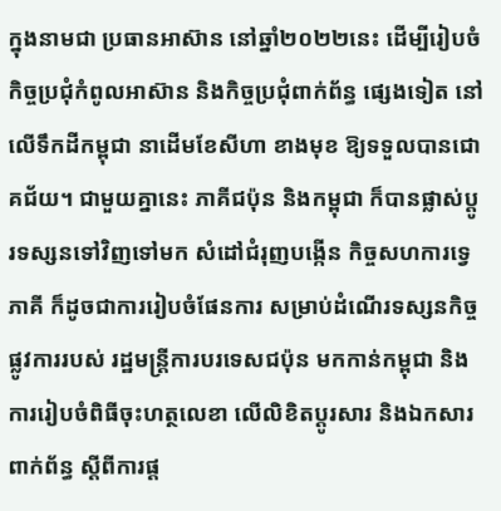ក្នុងនាមជា ប្រធានអាស៊ាន នៅឆ្នាំ២០២២នេះ ដើម្បីរៀបចំកិច្ចប្រជុំកំពូលអាស៊ាន និងកិច្ចប្រជុំពាក់ព័ន្ធ ផ្សេងទៀត នៅលើទឹកដីកម្ពុជា នាដើមខែសីហា ខាងមុខ ឱ្យទទួលបានជោគជ័យ។ ជាមួយគ្នានេះ ភាគីជប៉ុន និងកម្ពុជា ក៏បានផ្លាស់ប្តូរទស្សនទៅវិញទៅមក សំដៅជំរុញបង្កើន កិច្ចសហការទ្វេភាគី ក៏ដូចជាការរៀបចំផែនការ សម្រាប់ដំណើរទស្សនកិច្ចផ្លូវការរបស់ រដ្ឋមន្ត្រីការបរទេសជប៉ុន មកកាន់កម្ពុជា និងការរៀបចំពិធីចុះហត្ថលេខា លើលិខិតប្តូរសារ និងឯកសារពាក់ព័ន្ធ ស្តីពីការផ្ត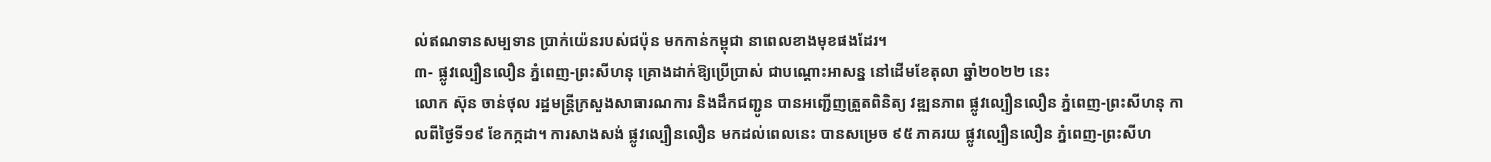ល់ឥណទានសម្បទាន ប្រាក់យ៉េនរបស់ជប៉ុន មកកាន់កម្ពុជា នាពេលខាងមុខផងដែរ។
៣- ផ្លូវល្បឿនលឿន ភ្នំពេញ-ព្រះសីហនុ គ្រោងដាក់ឱ្យប្រើប្រាស់ ជាបណ្ដោះអាសន្ន នៅដើមខែតុលា ឆ្នាំ២០២២ នេះ
លោក ស៊ុន ចាន់ថុល រដ្ឋមន្ដ្រីក្រសួងសាធារណការ និងដឹកជញ្ជូន បានអញ្ជើញត្រួតពិនិត្យ វឌ្ឍនភាព ផ្លូវល្បឿនលឿន ភ្នំពេញ-ព្រះសីហនុ កាលពីថ្ងៃទី១៩ ខែកក្កដា។ ការសាងសង់ ផ្លូវល្បឿនលឿន មកដល់ពេលនេះ បានសម្រេច ៩៥ ភាគរយ ផ្លូវល្បឿនលឿន ភ្នំពេញ-ព្រះសីហ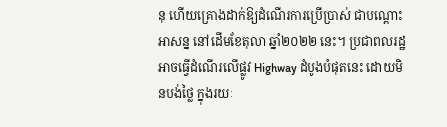នុ ហើយគ្រោងដាក់ឱ្យដំណើរការប្រើប្រាស់ ជាបណ្ដោះអាសន្ន នៅដើមខែតុលា ឆ្នាំ២០២២ នេះ។ ប្រជាពលរដ្ឋ អាចធ្វើដំណើរលើផ្លូវ Highway ដំបូងបំផុតនេះ ដោយមិនបង់ថ្លៃ ក្នុងរយៈ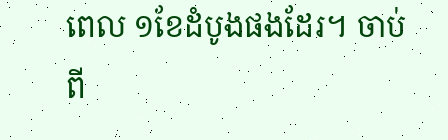ពេល ១ខែដំបូងផងដែរ។ ចាប់ពី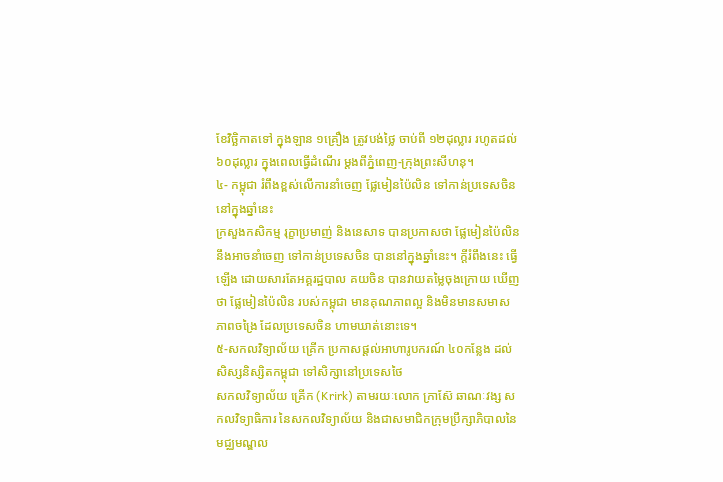ខែវិច្ឆិកាតទៅ ក្នុងឡាន ១គ្រឿង ត្រូវបង់ថ្លៃ ចាប់ពី ១២ដុល្លារ រហូតដល់ ៦០ដុល្លារ ក្នុងពេលធ្វើដំណើរ ម្តងពីភ្នំពេញ-ក្រុងព្រះសីហនុ។
៤- កម្ពុជា រំពឹងខ្ពស់លើការនាំចេញ ផ្លែមៀនប៉ៃលិន ទៅកាន់ប្រទេសចិន នៅក្នុងឆ្នាំនេះ
ក្រសួងកសិកម្ម រុក្ខាប្រមាញ់ និងនេសាទ បានប្រកាសថា ផ្លែមៀនប៉ៃលិន នឹងអាចនាំចេញ ទៅកាន់ប្រទេសចិន បាននៅក្នុងឆ្នាំនេះ។ ក្តីរំពឹងនេះ ធ្វើឡើង ដោយសារតែអគ្គរដ្ឋបាល គយចិន បានវាយតម្លៃចុងក្រោយ ឃើញថា ផ្លែមៀនប៉ៃលិន របស់កម្ពុជា មានគុណភាពល្អ និងមិនមានសមាសភាពចង្រៃ ដែលប្រទេសចិន ហាមឃាត់នោះទេ។
៥-សកលវិទ្យាល័យ គ្រើក ប្រកាសផ្តល់អាហារូបករណ៍ ៤០កន្លែង ដល់សិស្សនិស្សិតកម្ពុជា ទៅសិក្សានៅប្រទេសថៃ
សកលវិទ្យាល័យ គ្រើក (Krirk) តាមរយៈលោក ក្រាស៊ែ ឆាណៈវង្ស សកលវិទ្យាធិការ នៃសកលវិទ្យាល័យ និងជាសមាជិកក្រុមប្រឹក្សាភិបាលនៃមជ្ឈមណ្ឌល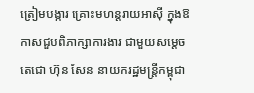ត្រៀមបង្ការ គ្រោះមហន្តរាយអាស៊ី ក្នុងឱកាសជួបពិភាក្សាការងារ ជាមួយសម្ដេចតេជោ ហ៊ុន សែន នាយករដ្ឋមន្ត្រីកម្ពុជា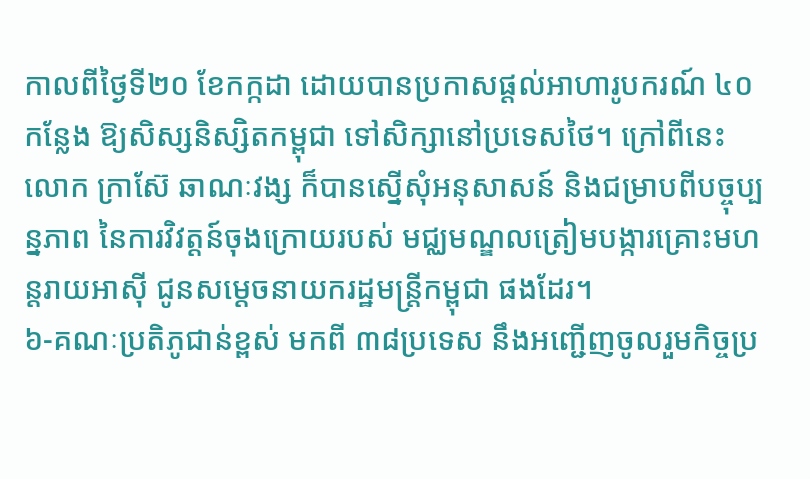កាលពីថ្ងៃទី២០ ខែកក្កដា ដោយបានប្រកាសផ្តល់អាហារូបករណ៍ ៤០ កន្លែង ឱ្យសិស្សនិស្សិតកម្ពុជា ទៅសិក្សានៅប្រទេសថៃ។ ក្រៅពីនេះ លោក ក្រាស៊ែ ឆាណៈវង្ស ក៏បានស្នើសុំអនុសាសន៍ និងជម្រាបពីបច្ចុប្បន្នភាព នៃការវិវត្តន៍ចុងក្រោយរបស់ មជ្ឈមណ្ឌលត្រៀមបង្ការគ្រោះមហន្តរាយអាស៊ី ជូនសម្តេចនាយករដ្ឋមន្ត្រីកម្ពុជា ផងដែរ។
៦-គណៈប្រតិភូជាន់ខ្ពស់ មកពី ៣៨ប្រទេស នឹងអញ្ជើញចូលរួមកិច្ចប្រ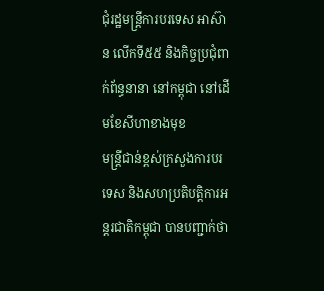ជុំរដ្ឋមន្ដ្រីការបរទេស អាស៊ាន លើកទី៥៥ និងកិច្ចប្រជុំពាក់ព័ន្ធនានា នៅកម្ពុជា នៅដើមខែសីហាខាងមុខ
មន្ត្រីជាន់ខ្ពស់ក្រសួងការបរទេស និងសហប្រតិបត្ដិការអន្ដរជាតិកម្ពុជា បានបញ្ជាក់ថា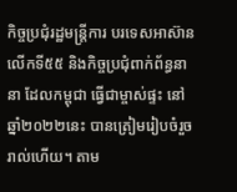កិច្ចប្រជុំរដ្ឋមន្ដ្រីការ បរទេសអាស៊ាន លើកទី៥៥ និងកិច្ចប្រជុំពាក់ព័ន្ធនានា ដែលកម្ពុជា ធ្វើជាម្ចាស់ផ្ទះ នៅឆ្នាំ២០២២នេះ បានត្រៀមរៀបចំរួចរាល់ហើយ។ តាម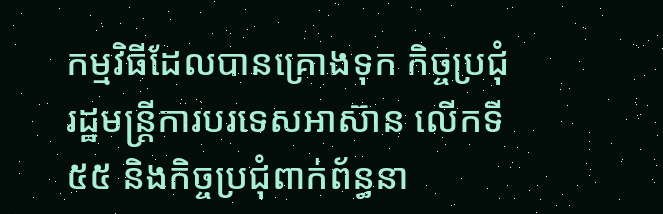កម្មវិធីដែលបានគ្រោងទុក កិច្ចប្រជុំរដ្ឋមន្ដ្រីការបរទេសអាស៊ាន លើកទី៥៥ និងកិច្ចប្រជុំពាក់ព័ន្ធនា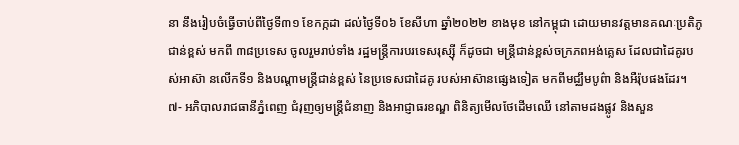នា នឹងរៀបចំធ្វើចាប់ពីថ្ងៃទី៣១ ខែកក្កដា ដល់ថ្ងៃទី០៦ ខែសីហា ឆ្នាំ២០២២ ខាងមុខ នៅកម្ពុជា ដោយមានវត្តមានគណៈប្រតិភូជាន់ខ្ពស់ មកពី ៣៨ប្រទេស ចូលរួមរាប់ទាំង រដ្ឋមន្ត្រីការបរទេសរុស្ស៊ី ក៏ដូចជា មន្ត្រីជាន់ខ្ពស់ចក្រភពអង់គ្លេស ដែលជាដៃគូរបស់អាស៊ា នលើកទី១ និងបណ្តាមន្ត្រីជាន់ខ្ពស់ នៃប្រទេសជាដៃគូ របស់អាស៊ានផ្សេងទៀត មកពីមជ្ឈឹមបូព៌ា និងអឺរ៉ុបផងដែរ។
៧- អភិបាលរាជធានីភ្នំពេញ ជំរុញឲ្យមន្ត្រីជំនាញ និងអាជ្ញាធរខណ្ឌ ពិនិត្យមើលថែដើមឈើ នៅតាមដងផ្លូវ និងសួន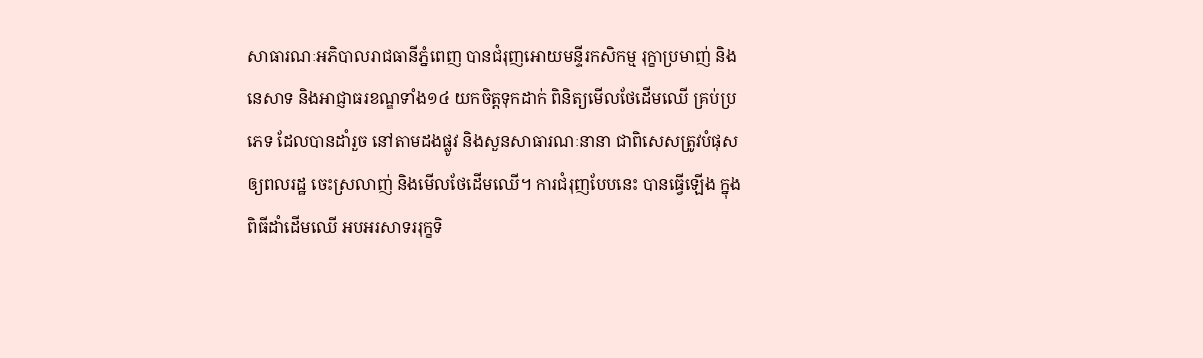សាធារណៈអភិបាលរាជធានីភ្នំពេញ បានជំរុញអោយមន្ទីរកសិកម្ម រុក្ខាប្រមាញ់ និងនេសាទ និងអាជ្ញាធរខណ្ឌទាំង១៤ យកចិត្តទុកដាក់ ពិនិត្យមើលថែដើមឈើ គ្រប់ប្រភេទ ដែលបានដាំរួច នៅតាមដងផ្លូវ និងសួនសាធារណៈនានា ជាពិសេសត្រូវបំផុស ឲ្យពលរដ្ឋ ចេះស្រលាញ់ និងមើលថែដើមឈើ។ ការជំរុញបែបនេះ បានធ្វើឡើង ក្នុងពិធីដាំដើមឈើ អបអរសាទររុក្ខទិ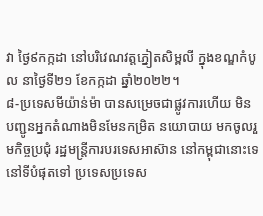វា ថ្ងៃ៩កក្កដា នៅបរិវេណវត្តភ្នៀតសិម្ពលី ក្នុងខណ្ឌកំបូល នាថ្ងៃទី២១ ខែកក្កដា ឆ្នាំ២០២២។
៨-ប្រទេសមីយ៉ាន់ម៉ា បានសម្រេចជាផ្លូវការហើយ មិនបញ្ជូនអ្នកតំណាងមិនមែនកម្រិត នយោបាយ មកចូលរួមកិច្ចប្រជុំ រដ្ឋមន្ត្រីការបរទេសអាស៊ាន នៅកម្ពុជានោះទេ
នៅទីបំផុតទៅ ប្រទេសប្រទេស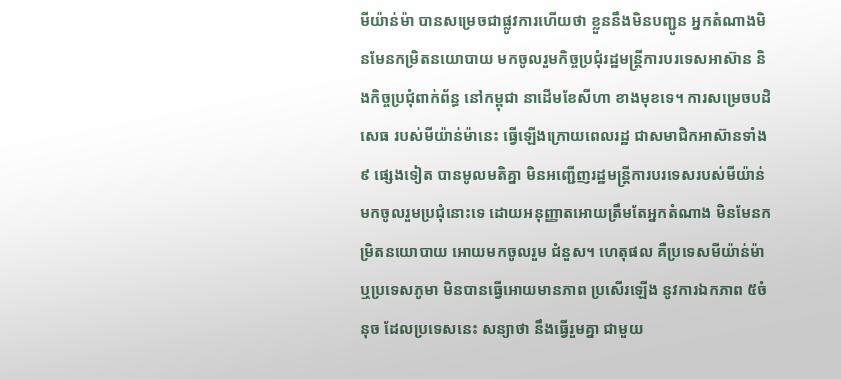មីយ៉ាន់ម៉ា បានសម្រេចជាផ្លូវការហើយថា ខ្លួននឹងមិនបញ្ជូន អ្នកតំណាងមិនមែនកម្រិតនយោបាយ មកចូលរួមកិច្ចប្រជុំរដ្ឋមន្ត្រីការបរទេសអាស៊ាន និងកិច្ចប្រជុំពាក់ព័ន្ធ នៅកម្ពុជា នាដើមខែសីហា ខាងមុខទេ។ ការសម្រេចបដិសេធ របស់មីយ៉ាន់ម៉ានេះ ធ្វើឡើងក្រោយពេលរដ្ឋ ជាសមាជិកអាស៊ានទាំង ៩ ផ្សេងទៀត បានមូលមតិគ្នា មិនអញ្ជើញរដ្ឋមន្ត្រីការបរទេសរបស់មីយ៉ាន់ មកចូលរួមប្រជុំនោះទេ ដោយអនុញ្ញាតអោយត្រឹមតែអ្នកតំណាង មិនមែនកម្រិតនយោបាយ អោយមកចូលរួម ជំនួស។ ហេតុផល គឺប្រទេសមីយ៉ាន់ម៉ា ឬប្រទេសភូមា មិនបានធ្វើអោយមានភាព ប្រសើរឡើង នូវការឯកភាព ៥ចំនុច ដែលប្រទេសនេះ សន្យាថា នឹងធ្វើរួមគ្នា ជាមួយ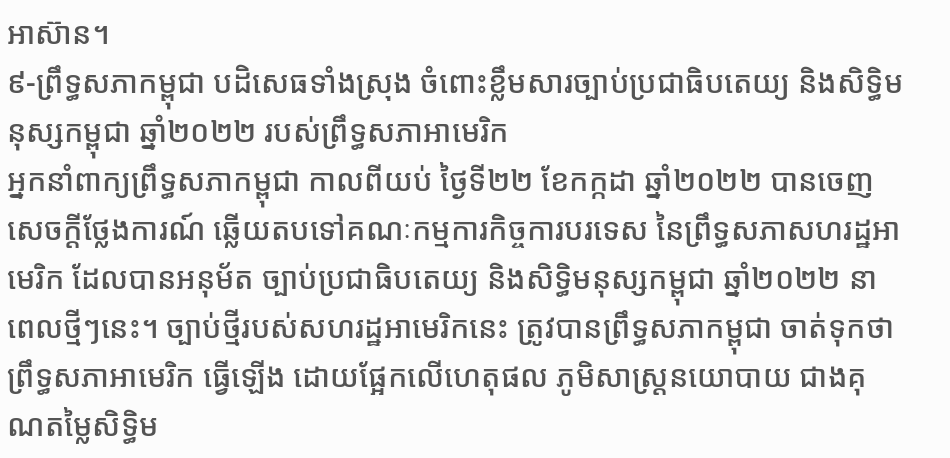អាស៊ាន។
៩-ព្រឹទ្ធសភាកម្ពុជា បដិសេធទាំងស្រុង ចំពោះខ្លឹមសារច្បាប់ប្រជាធិបតេយ្យ និងសិទ្ធិមនុស្សកម្ពុជា ឆ្នាំ២០២២ របស់ព្រឹទ្ធសភាអាមេរិក
អ្នកនាំពាក្យព្រឹទ្ធសភាកម្ពុជា កាលពីយប់ ថ្ងៃទី២២ ខែកក្កដា ឆ្នាំ២០២២ បានចេញ សេចក្តីថ្លែងការណ៍ ឆ្លើយតបទៅគណៈកម្មការកិច្ចការបរទេស នៃព្រឹទ្ធសភាសហរដ្ឋអាមេរិក ដែលបានអនុម័ត ច្បាប់ប្រជាធិបតេយ្យ និងសិទ្ធិមនុស្សកម្ពុជា ឆ្នាំ២០២២ នាពេលថ្មីៗនេះ។ ច្បាប់ថ្មីរបស់សហរដ្ឋអាមេរិកនេះ ត្រូវបានព្រឹទ្ធសភាកម្ពុជា ចាត់ទុកថា ព្រឹទ្ធសភាអាមេរិក ធ្វើឡើង ដោយផ្អែកលើហេតុផល ភូមិសាស្ត្រនយោបាយ ជាងគុណតម្លៃសិទ្ធិម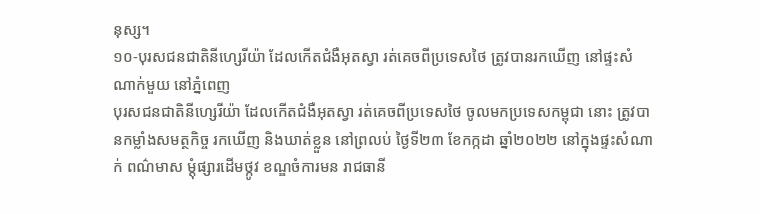នុស្ស។
១០-បុរសជនជាតិនីហ្សេរីយ៉ា ដែលកើតជំងឺអុតស្វា រត់គេចពីប្រទេសថៃ ត្រូវបានរកឃើញ នៅផ្ទះសំណាក់មួយ នៅភ្នំពេញ
បុរសជនជាតិនីហ្សេរីយ៉ា ដែលកើតជំងឺអុតស្វា រត់គេចពីប្រទេសថៃ ចូលមកប្រទេសកម្ពុជា នោះ ត្រូវបានកម្លាំងសមត្ថកិច្ច រកឃើញ និងឃាត់ខ្លួន នៅព្រលប់ ថ្ងៃទី២៣ ខែកក្កដា ឆ្នាំ២០២២ នៅក្នុងផ្ទះសំណាក់ ពណ៌មាស ម្ដុំផ្សារដើមថ្កូវ ខណ្ឌចំការមន រាជធានី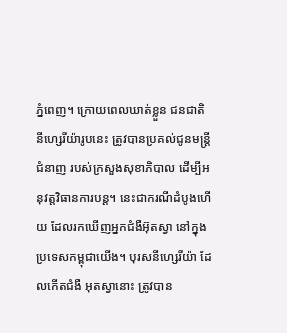ភ្នំពេញ។ ក្រោយពេលឃាត់ខ្លួន ជនជាតិនីហ្សេរីយ៉ារូបនេះ ត្រូវបានប្រគល់ជូនមន្ដ្រីជំនាញ របស់ក្រសួងសុខាភិបាល ដើម្បីអនុវត្តវិធានការបន្ដ។ នេះជាករណីដំបូងហើយ ដែលរកឃើញអ្នកជំងឺអ៊ុតស្វា នៅក្នុងប្រទេសកម្ពុជាយើង។ បុរសនីហ្សេរីយ៉ា ដែលកើតជំងឺ អុតស្វានោះ ត្រូវបាន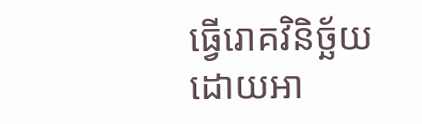ធ្វើរោគវិនិច្ឆ័យ ដោយអា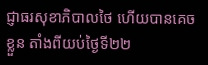ជ្ញាធរសុខាភិបាលថៃ ហើយបានគេចខ្លួន តាំងពីយប់ថ្ងៃទី២២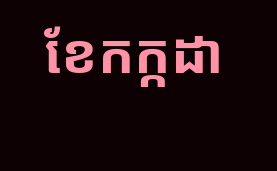ខែកក្កដា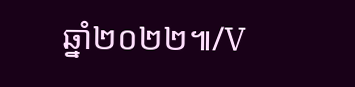ឆ្នាំ២០២២៕/V